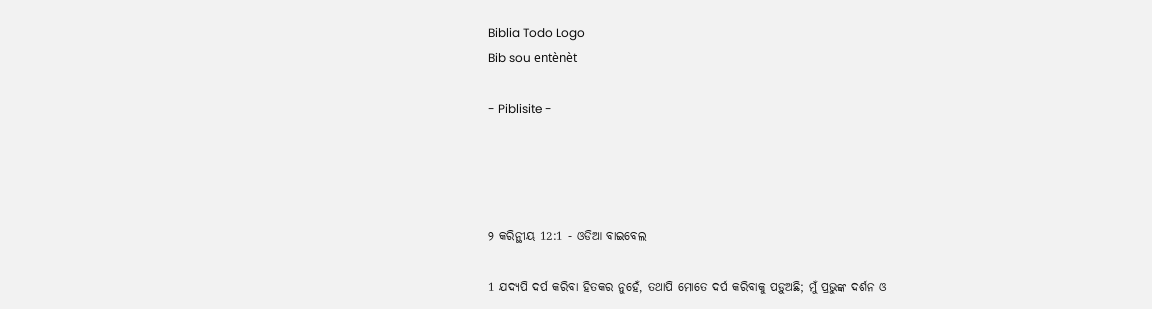Biblia Todo Logo
Bib sou entènèt

- Piblisite -




୨ କରିନ୍ଥୀୟ 12:1 - ଓଡିଆ ବାଇବେଲ

1 ଯଦ୍ୟପି ଦର୍ପ କରିବା ହିତକର ନୁହେଁ, ତଥାପି ମୋତେ ଦର୍ପ କରିବାକୁ ପଡ଼ୁଅଛି; ମୁଁ ପ୍ରଭୁଙ୍କ ଦର୍ଶନ ଓ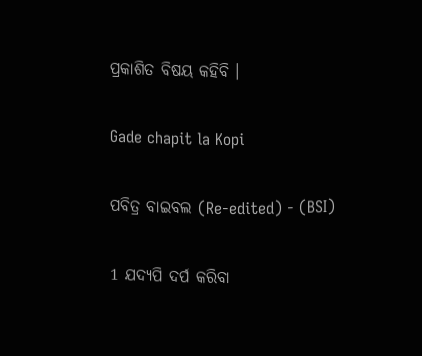ପ୍ରକାଶିତ ବିଷୟ କହିବି ।

Gade chapit la Kopi

ପବିତ୍ର ବାଇବଲ (Re-edited) - (BSI)

1 ଯଦ୍ୟପି ଦର୍ପ କରିବା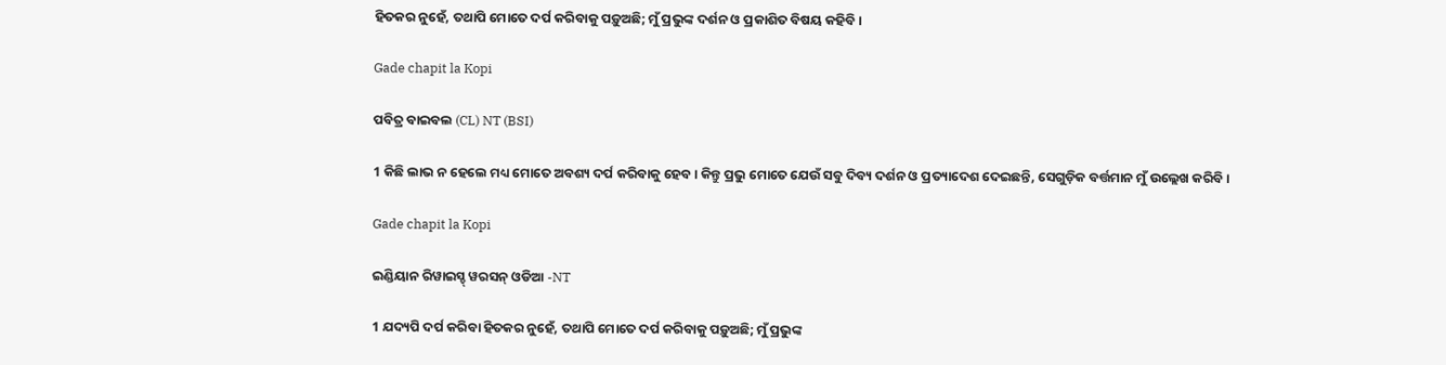ହିତକର ନୁହେଁ, ତଥାପି ମୋତେ ଦର୍ପ କରିବାକୁ ପଡ଼ୁଅଛି; ମୁଁ ପ୍ରଭୁଙ୍କ ଦର୍ଶନ ଓ ପ୍ରକାଶିତ ବିଷୟ କହିବି।

Gade chapit la Kopi

ପବିତ୍ର ବାଇବଲ (CL) NT (BSI)

1 କିଛି ଲାଭ ନ ହେଲେ ମଧ୍ୟ ମୋତେ ଅବଶ୍ୟ ଦର୍ପ କରିବାକୁ ହେବ। କିନ୍ତୁ ପ୍ରଭୁ ମୋତେ ଯେଉଁ ସବୁ ଦିବ୍ୟ ଦର୍ଶନ ଓ ପ୍ରତ୍ୟାଦେଶ ଦେଇଛନ୍ତି, ସେଗୁଡ଼ିକ ବର୍ତ୍ତମାନ ମୁଁ ଉଲ୍ଲେଖ କରିବି।

Gade chapit la Kopi

ଇଣ୍ଡିୟାନ ରିୱାଇସ୍ଡ୍ ୱରସନ୍ ଓଡିଆ -NT

1 ଯଦ୍ୟପି ଦର୍ପ କରିବା ହିତକର ନୁହେଁ, ତଥାପି ମୋତେ ଦର୍ପ କରିବାକୁ ପଡ଼ୁଅଛି; ମୁଁ ପ୍ରଭୁଙ୍କ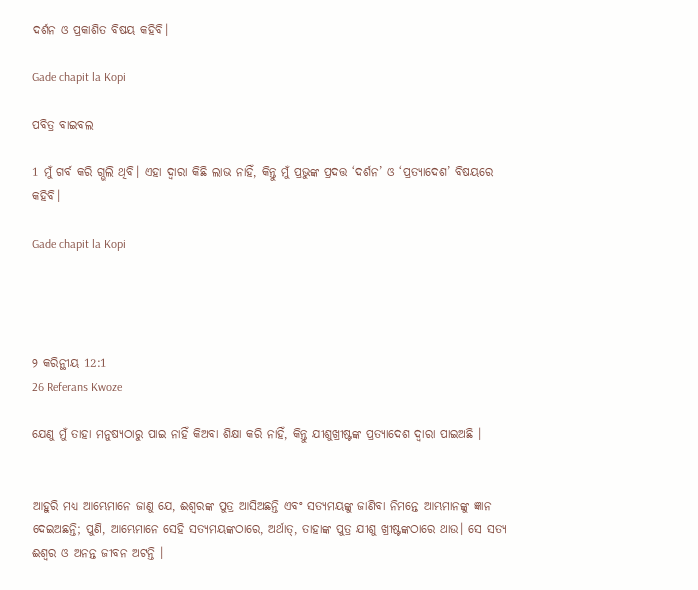ଦର୍ଶନ ଓ ପ୍ରକାଶିତ ବିଷୟ କହିବି।

Gade chapit la Kopi

ପବିତ୍ର ବାଇବଲ

1 ମୁଁ ଗର୍ବ କରି ଗ୍ଭଲି ଥିବି। ଏହା ଦ୍ୱାରା କିଛି ଲାଭ ନାହିଁ, କିନ୍ତୁ ମୁଁ ପ୍ରଭୁଙ୍କ ପ୍ରଦତ୍ତ ‘ଦର୍ଶନ’ ଓ ‘ପ୍ରତ୍ୟାଦେଶ’ ବିଷୟରେ କହିବି।

Gade chapit la Kopi




୨ କରିନ୍ଥୀୟ 12:1
26 Referans Kwoze

ଯେଣୁ ମୁଁ ତାହା ମନୁଷ୍ୟଠାରୁ ପାଇ ନାହିଁ କିଅବା ଶିକ୍ଷା କରି ନାହିଁ, କିନ୍ତୁ ଯୀଶୁଖ୍ରୀଷ୍ଟଙ୍କ ପ୍ରତ୍ୟାଦେଶ ଦ୍ୱାରା ପାଇଅଛି ।


ଆହୁରି ମଧ୍ୟ ଆମ୍ଭେମାନେ ଜାଣୁ ଯେ, ଈଶ୍ୱରଙ୍କ ପୁତ୍ର ଆସିଅଛନ୍ତି ଏବଂ ସତ୍ୟମୟଙ୍କୁ ଜାଣିବା ନିମନ୍ତେ ଆମ୍ଭମାନଙ୍କୁ ଜ୍ଞାନ ଦେଇଅଛନ୍ତି; ପୁଣି, ଆମ୍ଭେମାନେ ସେହି ସତ୍ୟମୟଙ୍କଠାରେ, ଅର୍ଥାତ୍‍, ତାହାଙ୍କ ପୁତ୍ର ଯୀଶୁ ଖ୍ରୀଷ୍ଟଙ୍କଠାରେ ଥାଉ। ସେ ସତ୍ୟ ଈଶ୍ୱର ଓ ଅନନ୍ତ ଜୀବନ ଅଟନ୍ତି ।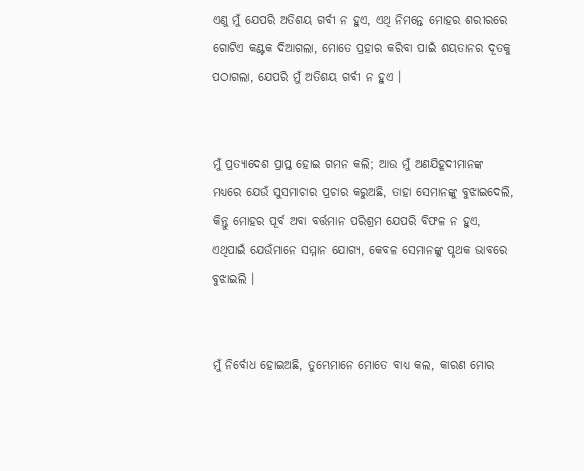ଏଣୁ ମୁଁ ଯେପରି ଅତିଶୟ ଗର୍ବୀ ନ ହୁଏ, ଏଥି ନିମନ୍ତେ ମୋହର ଶରୀରରେ ଗୋଟିଏ କଣ୍ଟକ ଦିଆଗଲା, ମୋତେ ପ୍ରହାର କରିବା ପାଇଁ ଶୟତାନର ଦୂତକୁ ପଠାଗଲା, ଯେପରି ମୁଁ ଅତିଶୟ ଗର୍ବୀ ନ ହୁଏ ।


ମୁଁ ପ୍ରତ୍ୟାଦେଶ ପ୍ରାପ୍ତ ହୋଇ ଗମନ କଲି; ଆଉ ମୁଁ ଅଣଯିହୂଦୀମାନଙ୍କ ମଧ୍ୟରେ ଯେଉଁ ସୁସମାଚାର ପ୍ରଚାର କରୁଅଛି, ତାହା ସେମାନଙ୍କୁ ବୁଝାଇଦେଲି, କିନ୍ତୁ ମୋହର ପୂର୍ବ ଅବା ବର୍ତ୍ତମାନ ପରିଶ୍ରମ ଯେପରି ବିଫଳ ନ ହୁଏ, ଏଥିପାଇଁ ଯେଉଁମାନେ ସମ୍ମାନ ଯୋଗ୍ୟ, କେବଳ ସେମାନଙ୍କୁ ପୃଥକ ଭାବରେ ବୁଝାଇଲି ।


ମୁଁ ନିର୍ବୋଧ ହୋଇଅଛି, ତୁମ୍ଭେମାନେ ମୋତେ ବାଧ୍ୟ କଲ, କାରଣ ମୋର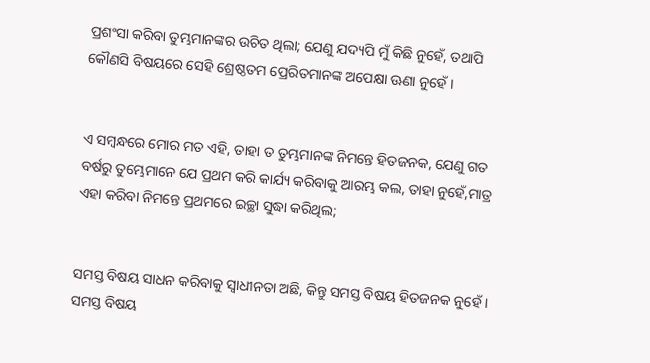ପ୍ରଶଂସା କରିବା ତୁମ୍ଭମାନଙ୍କର ଉଚିତ ଥିଲା; ଯେଣୁ ଯଦ୍ୟପି ମୁଁ କିଛି ନୁହେଁ, ତଥାପି କୌଣସି ବିଷୟରେ ସେହି ଶ୍ରେଷ୍ଠତମ ପ୍ରେରିତମାନଙ୍କ ଅପେକ୍ଷା ଊଣା ନୁହେଁ ।


ଏ ସମ୍ବନ୍ଧରେ ମୋର ମତ ଏହି, ତାହା ତ ତୁମ୍ଭମାନଙ୍କ ନିମନ୍ତେ ହିତଜନକ, ଯେଣୁ ଗତ ବର୍ଷରୁ ତୁମ୍ଭେମାନେ ଯେ ପ୍ରଥମ କରି କାର୍ଯ୍ୟ କରିବାକୁ ଆରମ୍ଭ କଲ, ତାହା ନୁହେଁ,ମାତ୍ର ଏହା କରିବା ନିମନ୍ତେ ପ୍ରଥମରେ ଇଚ୍ଛା ସୁଦ୍ଧା କରିଥିଲ;


ସମସ୍ତ ବିଷୟ ସାଧନ କରିବାକୁ ସ୍ୱାଧୀନତା ଅଛି, କିନ୍ତୁ ସମସ୍ତ ବିଷୟ ହିତଜନକ ନୁହେଁ । ସମସ୍ତ ବିଷୟ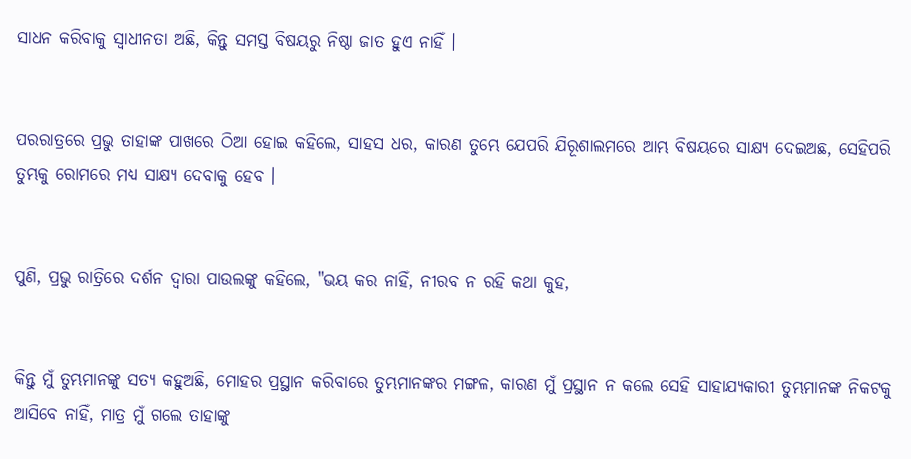ସାଧନ କରିବାକୁ ସ୍ୱାଧୀନତା ଅଛି, କିନ୍ତୁ ସମସ୍ତ ବିଷୟରୁ ନିଷ୍ଠା ଜାତ ହୁଏ ନାହିଁ ।


ପରରାତ୍ରରେ ପ୍ରଭୁ ତାହାଙ୍କ ପାଖରେ ଠିଆ ହୋଇ କହିଲେ, ସାହସ ଧର, କାରଣ ତୁମ୍ଭେ ଯେପରି ଯିରୂଶାଲମରେ ଆମ୍ଭ ବିଷୟରେ ସାକ୍ଷ୍ୟ ଦେଇଅଛ, ସେହିପରି ତୁମ୍ଭକୁ ରୋମରେ ମଧ୍ୟ ସାକ୍ଷ୍ୟ ଦେବାକୁ ହେବ ।


ପୁଣି, ପ୍ରଭୁ ରାତ୍ରିରେ ଦର୍ଶନ ଦ୍ୱାରା ପାଉଲଙ୍କୁ କହିଲେ, "ଭୟ କର ନାହିଁ, ନୀରବ ନ ରହି କଥା କୁହ,


କିନ୍ତୁ ମୁଁ ତୁମ୍ଭମାନଙ୍କୁ ସତ୍ୟ କହୁଅଛି, ମୋହର ପ୍ରସ୍ଥାନ କରିବାରେ ତୁମ୍ଭମାନଙ୍କର ମଙ୍ଗଳ, କାରଣ ମୁଁ ପ୍ରସ୍ଥାନ ନ କଲେ ସେହି ସାହାଯ୍ୟକାରୀ ତୁମ୍ଭମାନଙ୍କ ନିକଟକୁ ଆସିବେ ନାହିଁ, ମାତ୍ର ମୁଁ ଗଲେ ତାହାଙ୍କୁ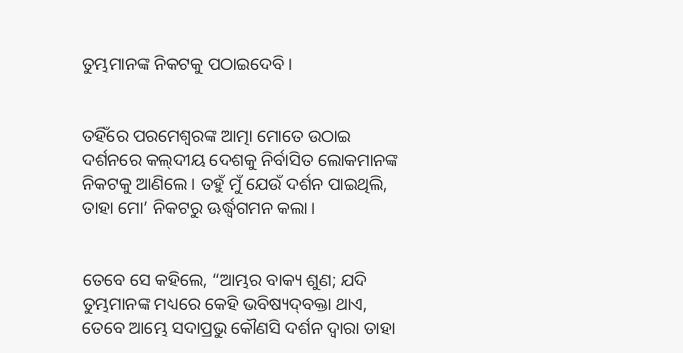ତୁମ୍ଭମାନଙ୍କ ନିକଟକୁ ପଠାଇଦେବି ।


ତହିଁରେ ପରମେଶ୍ୱରଙ୍କ ଆତ୍ମା ମୋତେ ଉଠାଇ ଦର୍ଶନରେ କଲ୍‍ଦୀୟ ଦେଶକୁ ନିର୍ବାସିତ ଲୋକମାନଙ୍କ ନିକଟକୁ ଆଣିଲେ। ତହୁଁ ମୁଁ ଯେଉଁ ଦର୍ଶନ ପାଇଥିଲି, ତାହା ମୋ’ ନିକଟରୁ ଊର୍ଦ୍ଧ୍ୱଗମନ କଲା।


ତେବେ ସେ କହିଲେ, “ଆମ୍ଭର ବାକ୍ୟ ଶୁଣ; ଯଦି ତୁମ୍ଭମାନଙ୍କ ମଧ୍ୟରେ କେହି ଭବିଷ୍ୟଦ୍‍ବକ୍ତା ଥାଏ, ତେବେ ଆମ୍ଭେ ସଦାପ୍ରଭୁ କୌଣସି ଦର୍ଶନ ଦ୍ୱାରା ତାହା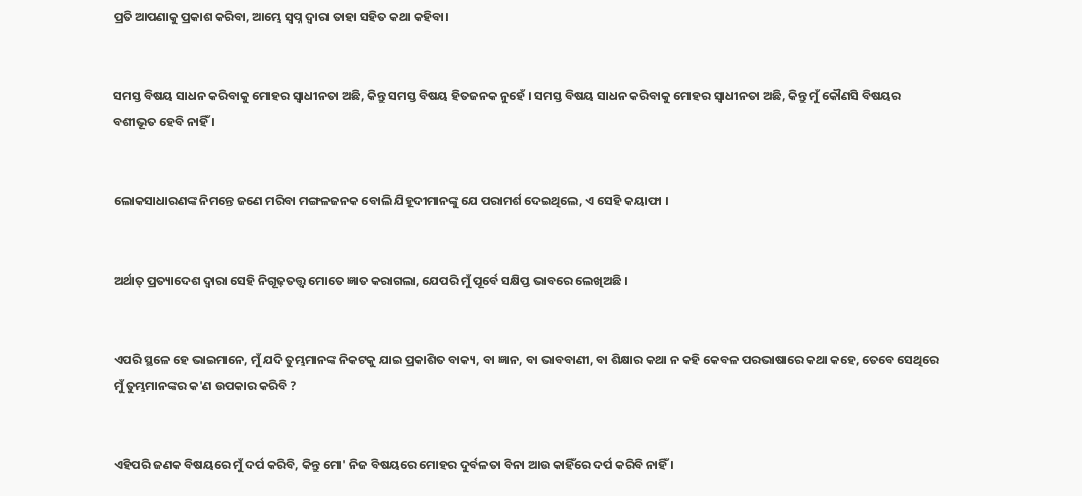ପ୍ରତି ଆପଣାକୁ ପ୍ରକାଶ କରିବା, ଆମ୍ଭେ ସ୍ୱପ୍ନ ଦ୍ୱାରା ତାହା ସହିତ କଥା କହିବା।


ସମସ୍ତ ବିଷୟ ସାଧନ କରିବାକୁ ମୋହର ସ୍ୱାଧୀନତା ଅଛି, କିନ୍ତୁ ସମସ୍ତ ବିଷୟ ହିତଜନକ ନୁହେଁ । ସମସ୍ତ ବିଷୟ ସାଧନ କରିବାକୁ ମୋହର ସ୍ୱାଧୀନତା ଅଛି, କିନ୍ତୁ ମୁଁ କୌଣସି ବିଷୟର ବଶୀଭୂତ ହେବି ନାହିଁ ।


ଲୋକସାଧାରଣଙ୍କ ନିମନ୍ତେ ଜଣେ ମରିବା ମଙ୍ଗଳଜନକ ବୋଲି ଯିହୂଦୀମାନଙ୍କୁ ଯେ ପରାମର୍ଶ ଦେଇଥିଲେ, ଏ ସେହି କୟାଫା ।


ଅର୍ଥାତ୍ ପ୍ରତ୍ୟାଦେଶ ଦ୍ୱାରା ସେହି ନିଗୂଢ଼ତତ୍ତ୍ୱ ମୋତେ ଜ୍ଞାତ କରାଗଲା, ଯେପରି ମୁଁ ପୂର୍ବେ ସକ୍ଷିପ୍ତ ଭାବରେ ଲେଖିଅଛି ।


ଏପରି ସ୍ଥଳେ ହେ ଭାଇମାନେ, ମୁଁ ଯଦି ତୁମ୍ଭମାନଙ୍କ ନିକଟକୁ ଯାଇ ପ୍ରକାଶିତ ବାକ୍ୟ, ବା ଜ୍ଞାନ, ବା ଭାବବାଣୀ, ବା ଶିକ୍ଷାର କଥା ନ କହି କେବଳ ପରଭାଷାରେ କଥା କହେ, ତେବେ ସେଥିରେ ମୁଁ ତୁମ୍ଭମାନଙ୍କର କ'ଣ ଉପକାର କରିବି ?


ଏହିପରି ଜଣକ ବିଷୟରେ ମୁଁ ଦର୍ପ କରିବି, କିନ୍ତୁ ମୋ' ନିଜ ବିଷୟରେ ମୋହର ଦୁର୍ବଳତା ବିନା ଆଉ କାହିଁରେ ଦର୍ପ କରିବି ନାହିଁ ।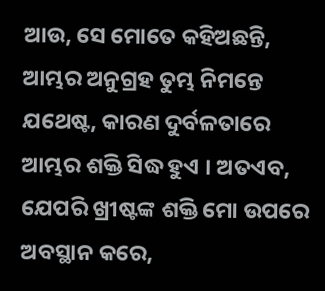ଆଉ, ସେ ମୋତେ କହିଅଛନ୍ତି, ଆମ୍ଭର ଅନୁଗ୍ରହ ତୁମ୍ଭ ନିମନ୍ତେ ଯଥେଷ୍ଟ, କାରଣ ଦୁର୍ବଳତାରେ ଆମ୍ଭର ଶକ୍ତି ସିଦ୍ଧ ହୁଏ । ଅତଏବ, ଯେପରି ଖ୍ରୀଷ୍ଟଙ୍କ ଶକ୍ତି ମୋ ଉପରେ ଅବସ୍ଥାନ କରେ,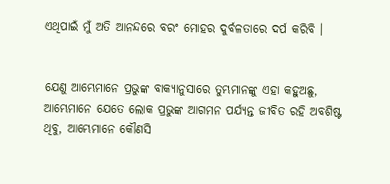ଏଥିପାଇଁ ମୁଁ ଅତି ଆନନ୍ଦରେ ବରଂ ମୋହର ଦୁର୍ବଳତାରେ ଦର୍ପ କରିବି ।


ଯେଣୁ ଆମ୍ଭେମାନେ ପ୍ରଭୁଙ୍କ ବାକ୍ୟାନୁସାରେ ତୁମ୍ଭମାନଙ୍କୁ ଏହା କହୁଅଛୁ, ଆମ୍ଭେମାନେ ଯେତେ ଲୋକ ପ୍ରଭୁଙ୍କ ଆଗମନ ପର୍ଯ୍ୟନ୍ତ ଜୀବିତ ରହି ଅବଶିଷ୍ଟ ଥିବୁ, ଆମ୍ଭେମାନେ କୌଣସି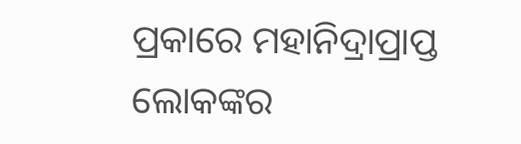ପ୍ରକାରେ ମହାନିଦ୍ରାପ୍ରାପ୍ତ ଲୋକଙ୍କର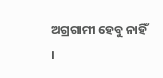ଅଗ୍ରଗାମୀ ହେବୁ ନାହିଁ ।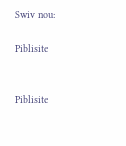Swiv nou:

Piblisite


Piblisite